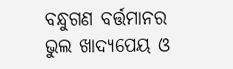ବନ୍ଧୁଗଣ ବର୍ତ୍ତମାନର ଭୁଲ ଖାଦ୍ୟପେୟ ଓ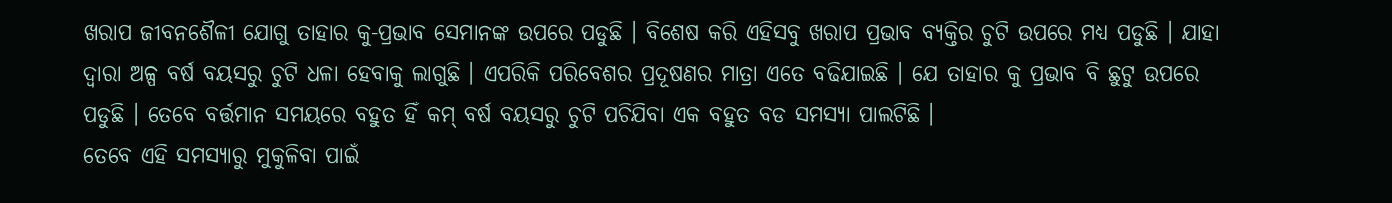ଖରାପ ଜୀବନଶୈଳୀ ଯୋଗୁ ତାହାର କୁ-ପ୍ରଭାବ ସେମାନଙ୍କ ଉପରେ ପଡୁଛି । ବିଶେଷ କରି ଏହିସବୁ ଖରାପ ପ୍ରଭାବ ବ୍ୟକ୍ତିର ଚୁଟି ଉପରେ ମଧ୍ୟ ପଡୁଛି । ଯାହା ଦ୍ଵାରା ଅଳ୍ପ ବର୍ଷ ବୟସରୁ ଚୁଟି ଧଳା ହେବାକୁ ଲାଗୁଛି । ଏପରିକି ପରିବେଶର ପ୍ରଦୂଷଣର ମାତ୍ରା ଏତେ ବଢିଯାଇଛି । ଯେ ତାହାର କୁ ପ୍ରଭାବ ବି ଛୁଟୁ ଉପରେ ପଡୁଛି । ତେବେ ବର୍ତ୍ତମାନ ସମୟରେ ବହୁତ ହିଁ କମ୍ ବର୍ଷ ବୟସରୁ ଚୁଟି ପଚିଯିବା ଏକ ବହୁତ ବଡ ସମସ୍ଯା ପାଲଟିଛି ।
ତେବେ ଏହି ସମସ୍ଯାରୁ ମୁକୁଳିବା ପାଇଁ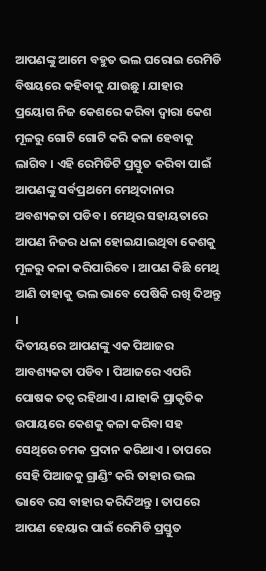ଆପଣଙ୍କୁ ଆମେ ବହୁତ ଭଲ ଘରୋଇ ରେମିଡି ବିଷୟରେ କହିବାକୁ ଯାଉଛୁ । ଯାହାର ପ୍ରୟୋଗ ନିଜ କେଶରେ କରିବା ଦ୍ଵାରା କେଶ ମୂଳରୁ ଗୋଟି ଗୋଟି କରି କଳା ହେବାକୁ ଲାଗିବ । ଏହି ରେମିଡିଟି ପ୍ରସ୍ତୁତ କରିବା ପାଇଁ ଆପଣଙ୍କୁ ସର୍ବପ୍ରଥମେ ମେଥିଦାନାର ଅବଶ୍ୟକତା ପଡିବ । ମେଥିର ସହାୟତାରେ ଆପଣ ନିଜର ଧଳା ହୋଇଯାଇଥିବା କେଶକୁ ମୂଳରୁ କଳା କରିପାରିବେ । ଆପଣ କିଛି ମେଥି ଆଣି ତାହାକୁ ଭଲ ଭାବେ ପେଷିକି ରଖି ଦିଅନ୍ତୁ ।
ଦିତୀୟରେ ଆପଣଙ୍କୁ ଏକ ପିଆଜର ଆବଶ୍ୟକତା ପଡିବ । ପିଆଜରେ ଏପରି ପୋଷକ ତତ୍ଵ ରହିଥାଏ । ଯାହାକି ପ୍ରାକୃତିକ ଉପାୟରେ କେଶକୁ କଳା କରିବା ସହ ସେଥିରେ ଚମକ ପ୍ରଦାନ କରିଥାଏ । ତାପରେ ସେହି ପିଆଜକୁ ଗ୍ରାଣ୍ଡିଂ କରି ତାହାର ଭଲ ଭାବେ ରସ ବାହାର କରିଦିଅନ୍ତୁ । ତାପରେ ଆପଣ ହେୟାର ପାଇଁ ରେମିଡି ପ୍ରସ୍ତୁତ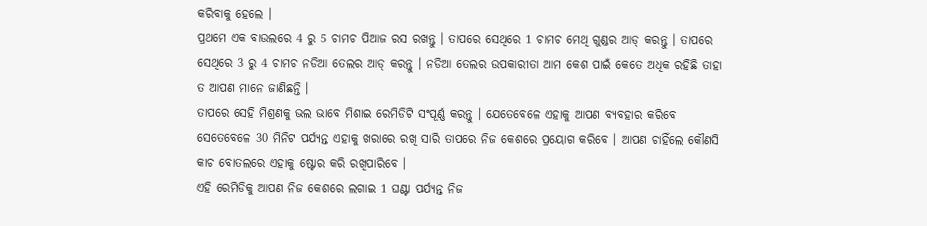କରିବାକୁ ହେଲେ ।
ପ୍ରଥମେ ଏକ ବାଉଲରେ 4 ରୁ 5 ଚାମଚ ପିଆଜ ରସ ରଖନ୍ତୁ । ତାପରେ ସେଥିରେ 1 ଚାମଚ ମେଥି ଗୁଣ୍ଡର ଆଡ୍ କରନ୍ତୁ । ତାପରେ ସେଥିରେ 3 ରୁ 4 ଚାମଚ ନଡିଆ ତେଲର ଆଡ୍ କରନ୍ତୁ । ନଡିଆ ତେଲର ଉପକାରୀତା ଆମ କେଶ ପାଇଁ କେତେ ଅଧିକ ରହିଛି ତାହା ତ ଆପଣ ମାନେ ଜାଣିଛନ୍ତି ।
ତାପରେ ସେହି ମିଶ୍ରଣକୁ ଭଲ ଭାବେ ମିଶାଇ ରେମିଡିଟି ସଂପୂର୍ଣ୍ଣ କରନ୍ତୁ । ଯେତେବେଳେ ଏହାକୁ ଆପଣ ବ୍ୟବହାର କରିବେ ସେତେବେଳେ 30 ମିନିଟ ପର୍ଯ୍ୟନ୍ତ ଏହାକୁ ଖରାରେ ରଖି ସାରି ତାପରେ ନିଜ କେଶରେ ପ୍ରୟୋଗ କରିବେ । ଆପଣ ଚାହିଁଲେ କୌଣସି କାଚ ବୋତଲରେ ଏହାକୁ ଷ୍ଟୋର କରି ରଖିପାରିବେ ।
ଏହି ରେମିଡିକୁ ଆପଣ ନିଜ କେଶରେ ଲଗାଇ 1 ଘଣ୍ଟା ପର୍ଯ୍ୟନ୍ତ ନିଜ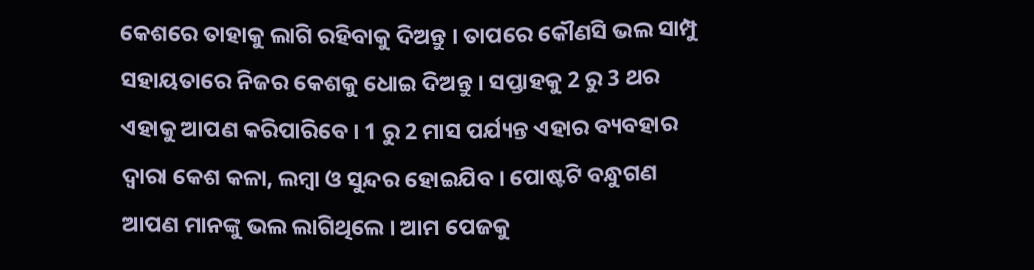କେଶରେ ତାହାକୁ ଲାଗି ରହିବାକୁ ଦିଅନ୍ତୁ । ତାପରେ କୌଣସି ଭଲ ସାମ୍ପୁ ସହାୟତାରେ ନିଜର କେଶକୁ ଧୋଇ ଦିଅନ୍ତୁ । ସପ୍ତାହକୁ 2 ରୁ 3 ଥର ଏହାକୁ ଆପଣ କରିପାରିବେ । 1 ରୁ 2 ମାସ ପର୍ଯ୍ୟନ୍ତ ଏହାର ବ୍ୟବହାର ଦ୍ଵାରା କେଶ କଳା, ଲମ୍ବା ଓ ସୁନ୍ଦର ହୋଇଯିବ । ପୋଷ୍ଟଟି ବନ୍ଧୁଗଣ ଆପଣ ମାନଙ୍କୁ ଭଲ ଲାଗିଥିଲେ । ଆମ ପେଜକୁ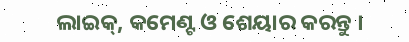ଲାଇକ୍, କମେଣ୍ଟ ଓ ଶେୟାର କରନ୍ତୁ ।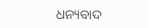ଧନ୍ୟବାଦ